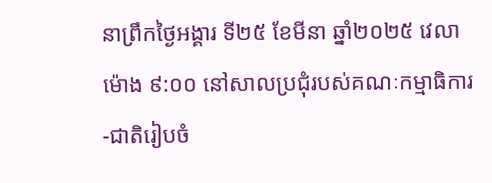នាព្រឹកថ្ងៃអង្គារ ទី២៥ ខែមីនា ឆ្នាំ២០២៥ វេលាម៉ោង ៩:០០ នៅសាលប្រជុំរបស់គណៈកម្មាធិការ-ជាតិរៀបចំ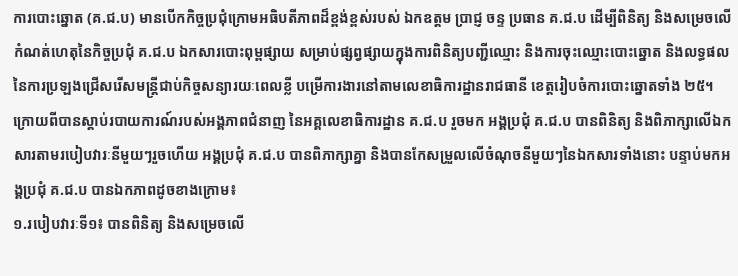ការបោះឆ្នោត (គ.ជ.ប) មានបើកកិច្ចប្រជុំក្រោមអធិបតីភាពដ៏ខ្ពង់ខ្ពស់របស់ ឯកឧត្តម ប្រាជ្ញ ចន្ទ ប្រធាន គ.ជ.ប ដើម្បីពិនិត្យ និងសម្រេចលើកំណត់ហេតុនៃកិច្ចប្រជុំ គ.ជ.ប ឯកសារបោះពុម្ពផ្សាយ សម្រាប់ផ្សព្វផ្សាយក្នុងការពិនិត្យបញ្ជីឈ្មោះ និងការចុះឈ្មោះបោះឆ្នោត និងលទ្ធផលនៃការប្រឡងជ្រើសរើសមន្ត្រីជាប់កិច្ចសន្យារយៈពេលខ្លី បម្រើការងារនៅតាមលេខាធិការដ្ឋានរាជធានី ខេត្តរៀបចំការបោះឆ្នោតទាំង ២៥។
ក្រោយពីបានស្តាប់របាយការណ៍របស់អង្គភាពជំនាញ នៃអគ្គលេខាធិការដ្ឋាន គ.ជ.ប រួចមក អង្គប្រជុំ គ.ជ.ប បានពិនិត្យ និងពិភាក្សាលើឯកសារតាមរបៀបវារៈនីមួយៗរួចហើយ អង្គប្រជុំ គ.ជ.ប បានពិភាក្សាគ្នា និងបានកែសម្រួលលើចំណុចនីមួយៗនៃឯកសារទាំងនោះ បន្ទាប់មកអង្គប្រជុំ គ.ជ.ប បានឯកភាពដូចខាងក្រោម៖
១.របៀបវារៈទី១៖ បានពិនិត្យ និងសម្រេចលើ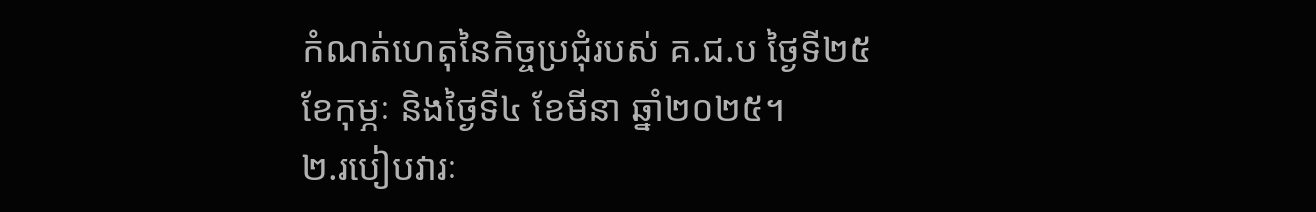កំណត់ហេតុនៃកិច្ចប្រជុំរបស់ គ.ជ.ប ថ្ងៃទី២៥
ខែកុម្ភៈ និងថ្ងៃទី៤ ខែមីនា ឆ្នាំ២០២៥។
២.របៀបវារៈ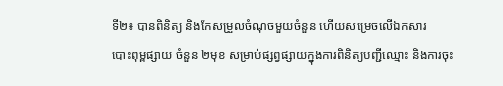ទី២៖ បានពិនិត្យ និងកែសម្រួលចំណុចមួយចំនួន ហើយសម្រេចលើឯកសារ
បោះពុម្ពផ្សាយ ចំនួន ២មុខ សម្រាប់ផ្សព្វផ្សាយក្នុងការពិនិត្យបញ្ជីឈ្មោះ និងការចុះ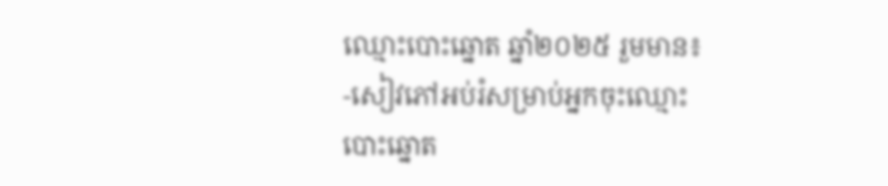ឈ្មោះបោះឆ្នោត ឆ្នាំ២០២៥ រួមមាន៖
-សៀវភៅអប់រំសម្រាប់អ្នកចុះឈ្មោះបោះឆ្នោត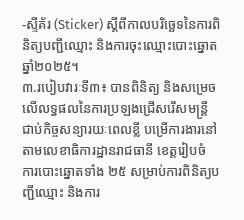-ស្ទីគ័រ (Sticker) ស្តីពីកាលបរិច្ឆេទនៃការពិនិត្យបញ្ជីឈ្មោះ និងការចុះឈ្មោះបោះឆ្នោត ឆ្នាំ២០២៥។
៣.របៀបវារៈទី៣៖ បានពិនិត្យ និងសម្រេចលើលទ្ធផលនៃការប្រឡងជ្រើសរើសមន្រ្តី
ជាប់កិច្ចសន្យារយៈពេលខ្លី បម្រើការងារនៅតាមលេខាធិការដ្ឋានរាជធានី ខេត្តរៀបចំ
ការបោះឆ្នោតទាំង ២៥ សម្រាប់ការពិនិត្យបញ្ជីឈ្មោះ និងការ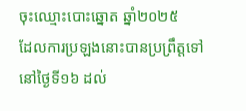ចុះឈ្មោះបោះឆ្នោត ឆ្នាំ២០២៥
ដែលការប្រឡងនោះបានប្រព្រឹត្តទៅនៅថ្ងៃទី១៦ ដល់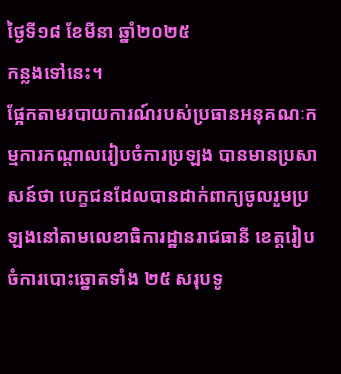ថ្ងៃទី១៨ ខែមីនា ឆ្នាំ២០២៥
កន្លងទៅនេះ។
ផ្អែកតាមរបាយការណ៍របស់ប្រធានអនុគណៈកម្មការកណ្តាលរៀបចំការប្រឡង បានមានប្រសាសន៍ថា បេក្ខជនដែលបានដាក់ពាក្យចូលរួមប្រឡងនៅតាមលេខាធិការដ្ឋានរាជធានី ខេត្តរៀបចំការបោះឆ្នោតទាំង ២៥ សរុបទូ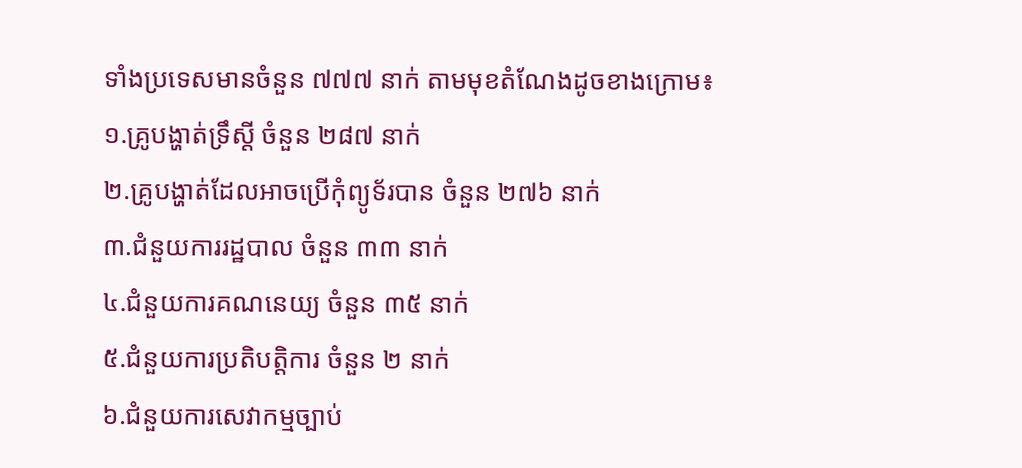ទាំងប្រទេសមានចំនួន ៧៧៧ នាក់ តាមមុខតំណែងដូចខាងក្រោម៖
១.គ្រូបង្ហាត់ទ្រឹស្តី ចំនួន ២៨៧ នាក់
២.គ្រូបង្ហាត់ដែលអាចប្រើកុំព្យូទ័របាន ចំនួន ២៧៦ នាក់
៣.ជំនួយការរដ្ឋបាល ចំនួន ៣៣ នាក់
៤.ជំនួយការគណនេយ្យ ចំនួន ៣៥ នាក់
៥.ជំនួយការប្រតិបត្តិការ ចំនួន ២ នាក់
៦.ជំនួយការសេវាកម្មច្បាប់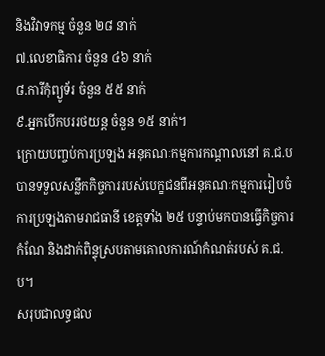និងវិវាទកម្ម ចំនួន ២៨ នាក់
៧.លេខាធិការ ចំនួន ៤៦ នាក់
៨.ការីកុំព្យូទ័រ ចំនួន ៥៥ នាក់
៩.អ្នកបើកបររថយន្ត ចំនួន ១៥ នាក់។
ក្រោយបញ្ចប់ការប្រឡង អនុគណៈកម្មការកណ្តាលនៅ គ.ជ.ប បានទទួលសន្លឹកកិច្ចការរបស់បេក្ខជនពីអនុគណៈកម្មការរៀបចំការប្រឡងតាមរាជធានី ខេត្តទាំង ២៥ បន្ទាប់មកបានធ្វើកិច្ចការកំណែ និងដាក់ពិន្ទុស្របតាមគោលការណ៍កំណត់របស់ គ.ជ.ប។
សរុបជាលទ្ធផល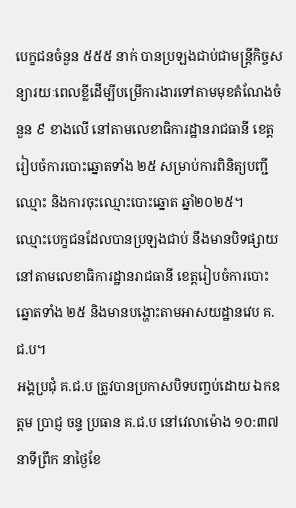បេក្ខជនចំនួន ៥៥៥ នាក់ បានប្រឡងជាប់ជាមន្ត្រីកិច្ចសន្យារយៈពេលខ្លីដើម្បីបម្រើការងារទៅតាមមុខតំណែងចំនួន ៩ ខាងលើ នៅតាមលេខាធិការដ្ឋានរាជធានី ខេត្តរៀបចំការបោះឆ្នោតទាំង ២៥ សម្រាប់ការពិនិត្យបញ្ជីឈ្មោះ និងការចុះឈ្មោះបោះឆ្នោត ឆ្នាំ២០២៥។
ឈ្មោះបេក្ខជនដែលបានប្រឡងជាប់ នឹងមានបិទផ្សាយនៅតាមលេខាធិការដ្ឋានរាជធានី ខេត្តរៀបចំការបោះឆ្នោតទាំង ២៥ និងមានបង្ហោះតាមអាសយដ្ឋានវេប គ.ជ.ប។
អង្គប្រជុំ គ.ជ.ប ត្រូវបានប្រកាសបិទបញ្ចប់ដោយ ឯកឧត្តម ប្រាជ្ញ ចន្ទ ប្រធាន គ.ជ.ប នៅវេលាម៉ោង ១០:៣៧ នាទីព្រឹក នាថ្ងៃខែ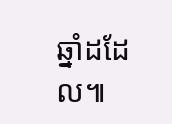ឆ្នាំដដែល៕